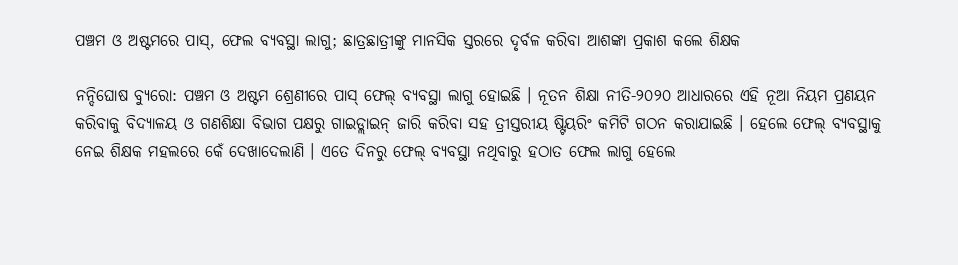ପଞ୍ଚମ ଓ ଅଷ୍ଟମରେ ପାସ୍, ଫେଲ ବ୍ୟବସ୍ଥା ଲାଗୁ; ଛାତ୍ରଛାତ୍ରୀଙ୍କୁ ମାନସିକ ସ୍ତରରେ ଦୃର୍ବଳ କରିବା ଆଶଙ୍କା ପ୍ରକାଶ କଲେ ଶିକ୍ଷକ

ନନ୍ଦିଘୋଷ ବ୍ୟୁରୋ: ପଞ୍ଚମ ଓ ଅଷ୍ଟମ ଶ୍ରେଣୀରେ ପାସ୍ ଫେଲ୍ ବ୍ୟବସ୍ଥା ଲାଗୁ ହୋଇଛି । ନୂତନ ଶିକ୍ଷା ନୀତି-୨୦୨୦ ଆଧାରରେ ଏହି ନୂଆ ନିୟମ ପ୍ରଣୟନ କରିବାକୁ ବିଦ୍ୟାଳୟ ଓ ଗଣଶିକ୍ଷା ବିଭାଗ ପକ୍ଷରୁ ଗାଇଡ୍ଲାଇନ୍ ଜାରି କରିବା ସହ ତ୍ରୀସ୍ତରୀୟ ଷ୍ଟିୟରିଂ କମିଟି ଗଠନ କରାଯାଇଛି । ହେଲେ ଫେଲ୍ ବ୍ୟବସ୍ଥାକୁ ନେଇ ଶିକ୍ଷକ ମହଲରେ କେଁ ଦେଖାଦେଲାଣି । ଏତେ ଦିନରୁ ଫେଲ୍ ବ୍ୟବସ୍ଥା ନଥିବାରୁ ହଠାତ ଫେଲ ଲାଗୁ ହେଲେ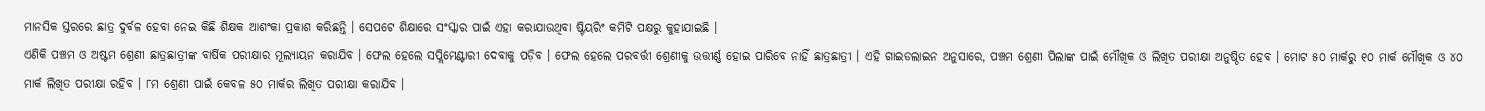ମାନସିକ ସ୍ତରରେ ଛାତ୍ର ଦୁର୍ବଳ ହେବା ନେଇ କିଛି ଶିକ୍ଷକ ଆଶଂକା ପ୍ରକାଶ କରିଛନ୍ତି । ସେପଟେ ଶିକ୍ଷାରେ ସଂସ୍କାର ପାଇଁ ଏହା କରାଯାଉଥିବା ଷ୍ଟିୟରିଂ କମିଟି ପକ୍ଷରୁ କୁହାଯାଇଛି ।
ଏଣିକି ପଞ୍ଚମ ଓ ଅଷ୍ଟମ ଶ୍ରେଣୀ ଛାତ୍ରଛାତ୍ରୀଙ୍କ ବାର୍ଷିକ ପରୀକ୍ଷାର ମୂଲ୍ୟାୟନ କରାଯିବ । ଫେଲ ହେଲେ ସପ୍ଲିମେଣ୍ଟାରୀ ଦେବାକୁ ପଡ଼ିବ । ଫେଲ ହେଲେ ପରବର୍ତ୍ତୀ ଶ୍ରେଣୀକୁ ଉତ୍ତୀର୍ଣ୍ଣ ହୋଇ ପାରିବେ ନାହିଁ ଛାତ୍ରଛାତ୍ରୀ । ଏହି ଗାଇଡଲାଇନ ଅନୁସାରେ, ପଞ୍ଚମ ଶ୍ରେଣୀ ପିଲାଙ୍କ ପାଇଁ ମୌଖିକ ଓ ଲିଖିତ ପରୀକ୍ଷା ଅନୁଷ୍ଠିତ ହେବ । ମୋଟ ୫୦ ମାର୍କରୁ ୧୦ ମାର୍କ ମୌଖିକ ଓ ୪୦ ମାର୍କ ଲିଖିତ ପରୀକ୍ଷା ରହିବ । ୮ମ ଶ୍ରେଣୀ ପାଇଁ କେବଳ ୫୦ ମାର୍କର ଲିଖିତ ପରୀକ୍ଷା କରାଯିବ ।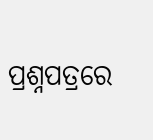ପ୍ରଶ୍ନପତ୍ରରେ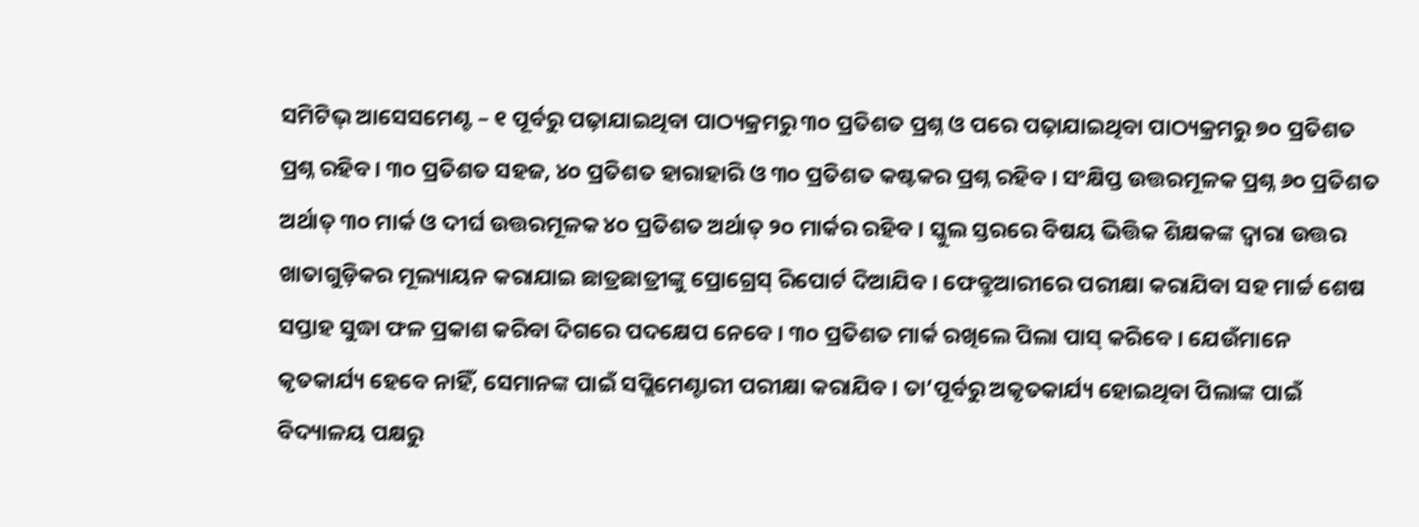ସମିଟିଭ୍ ଆସେସମେଣ୍ଟ – ୧ ପୂର୍ବରୁ ପଢ଼ାଯାଇଥିବା ପାଠ୍ୟକ୍ରମରୁ ୩୦ ପ୍ରତିଶତ ପ୍ରଶ୍ନ ଓ ପରେ ପଢ଼ାଯାଇଥିବା ପାଠ୍ୟକ୍ରମରୁ ୭୦ ପ୍ରତିଶତ ପ୍ରଶ୍ନ ରହିବ । ୩୦ ପ୍ରତିଶତ ସହଜ, ୪୦ ପ୍ରତିଶତ ହାରାହାରି ଓ ୩୦ ପ୍ରତିଶତ କଷ୍ଟକର ପ୍ରଶ୍ନ ରହିବ । ସଂକ୍ଷିପ୍ତ ଉତ୍ତରମୂଳକ ପ୍ରଶ୍ନ ୬୦ ପ୍ରତିଶତ ଅର୍ଥାତ୍ ୩୦ ମାର୍କ ଓ ଦୀର୍ଘ ଉତ୍ତରମୂଳକ ୪୦ ପ୍ରତିଶତ ଅର୍ଥାତ୍ ୨୦ ମାର୍କର ରହିବ । ସ୍କୁଲ ସ୍ତରରେ ବିଷୟ ଭିତ୍ତିକ ଶିକ୍ଷକଙ୍କ ଦ୍ବାରା ଉତ୍ତର ଖାତାଗୁଡ଼ିକର ମୂଲ୍ୟାୟନ କରାଯାଇ ଛାତ୍ରଛାତ୍ରୀଙ୍କୁ ପ୍ରୋଗ୍ରେସ୍ ରିପୋର୍ଟ ଦିଆଯିବ । ଫେବ୍ରୁଆରୀରେ ପରୀକ୍ଷା କରାଯିବା ସହ ମାର୍ଚ୍ଚ ଶେଷ ସପ୍ତାହ ସୁଦ୍ଧା ଫଳ ପ୍ରକାଶ କରିବା ଦିଗରେ ପଦକ୍ଷେପ ନେବେ । ୩୦ ପ୍ରତିଶତ ମାର୍କ ରଖିଲେ ପିଲା ପାସ୍ କରିବେ । ଯେଉଁମାନେ କୃତକାର୍ଯ୍ୟ ହେବେ ନାହିଁ, ସେମାନଙ୍କ ପାଇଁ ସପ୍ଲିମେଣ୍ଟାରୀ ପରୀକ୍ଷା କରାଯିବ । ତା’ପୂର୍ବରୁ ଅକୃତକାର୍ଯ୍ୟ ହୋଇଥିବା ପିଲାଙ୍କ ପାଇଁ ବିଦ୍ୟାଳୟ ପକ୍ଷରୁ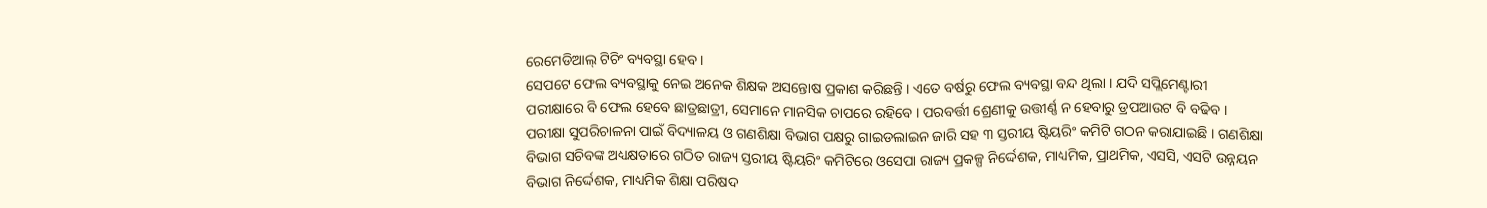ରେମେଡିଆଲ୍ ଟିଚିଂ ବ୍ୟବସ୍ଥା ହେବ ।
ସେପଟେ ଫେଲ ବ୍ୟବସ୍ଥାକୁ ନେଇ ଅନେକ ଶିକ୍ଷକ ଅସନ୍ତୋଷ ପ୍ରକାଶ କରିଛନ୍ତି । ଏତେ ବର୍ଷରୁ ଫେଲ ବ୍ୟବସ୍ଥା ବନ୍ଦ ଥିଲା । ଯଦି ସପ୍ଲିମେଣ୍ଟାରୀ ପରୀକ୍ଷାରେ ବି ଫେଲ ହେବେ ଛାତ୍ରଛାତ୍ରୀ, ସେମାନେ ମାନସିକ ଚାପରେ ରହିବେ । ପରବର୍ତ୍ତୀ ଶ୍ରେଣୀକୁ ଉତ୍ତୀର୍ଣ୍ଣ ନ ହେବାରୁ ଡ୍ରପଆଉଟ ବି ବଢିବ ।
ପରୀକ୍ଷା ସୁପରିଚାଳନା ପାଇଁ ବିଦ୍ୟାଳୟ ଓ ଗଣଶିକ୍ଷା ବିଭାଗ ପକ୍ଷରୁ ଗାଇଡଲାଇନ ଜାରି ସହ ୩ ସ୍ତରୀୟ ଷ୍ଟିୟରିଂ କମିଟି ଗଠନ କରାଯାଇଛି । ଗଣଶିକ୍ଷା ବିଭାଗ ସଚିବଙ୍କ ଅଧ୍ୟକ୍ଷତାରେ ଗଠିତ ରାଜ୍ୟ ସ୍ତରୀୟ ଷ୍ଟିୟରିଂ କମିଟିରେ ଓସେପା ରାଜ୍ୟ ପ୍ରକଳ୍ପ ନିର୍ଦ୍ଦେଶକ, ମାଧ୍ୟମିକ, ପ୍ରାଥମିକ, ଏସସି, ଏସଟି ଉନ୍ନୟନ ବିଭାଗ ନିର୍ଦ୍ଦେଶକ, ମାଧ୍ୟମିକ ଶିକ୍ଷା ପରିଷଦ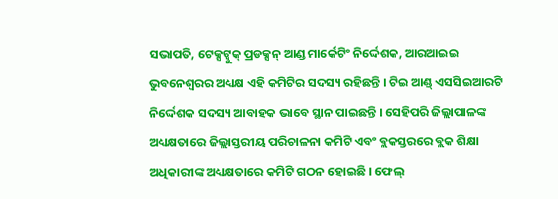ସଭାପତି, ଟେକ୍ସଟ୍ବୁକ୍ ପ୍ରଡକ୍ସନ୍ ଆଣ୍ଡ ମାର୍କେଟିଂ ନିର୍ଦ୍ଦେଶକ, ଆରଆଇଇ ଭୁବନେଶ୍ଵରର ଅଧ୍ୟକ୍ଷ ଏହି କମିଟିର ସଦସ୍ୟ ରହିଛନ୍ତି । ଟିଇ ଆଣ୍ଡ୍ ଏସସିଇଆରଟି ନିର୍ଦ୍ଦେଶକ ସଦସ୍ୟ ଆବାହକ ଭାବେ ସ୍ଥାନ ପାଇଛନ୍ତି । ସେହିପରି ଜିଲ୍ଲାପାଳଙ୍କ ଅଧ୍ୟକ୍ଷତାରେ ଜିଲ୍ଲାସ୍ତରୀୟ ପରିଚାଳନା କମିଟି ଏବଂ ବ୍ଲକସ୍ତରରେ ବ୍ଲକ ଶିକ୍ଷା ଅଧିକାରୀଙ୍କ ଅଧ୍ୟକ୍ଷତାରେ କମିଟି ଗଠନ ହୋଇଛି । ଫେଲ୍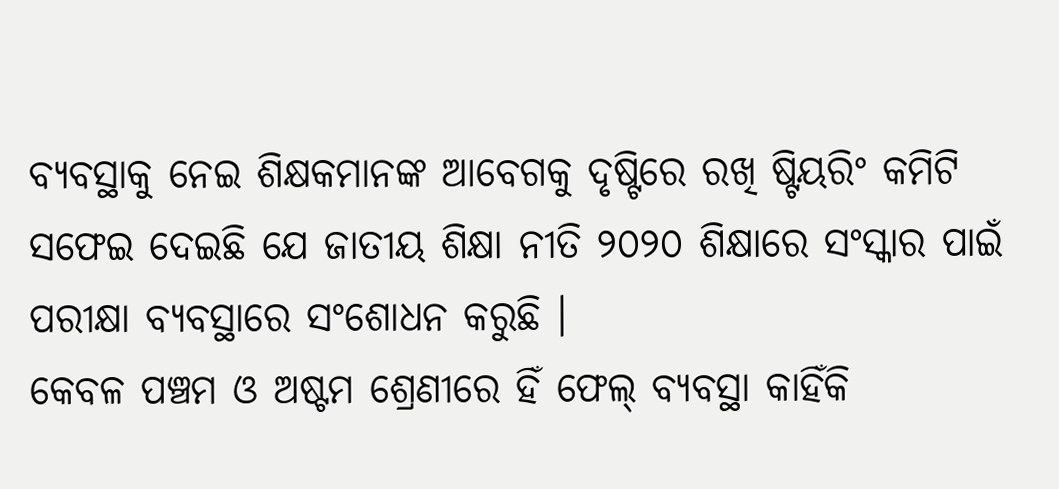ବ୍ୟବସ୍ଥାକୁ ନେଇ ଶିକ୍ଷକମାନଙ୍କ ଆବେଗକୁ ଦୃଷ୍ଟିରେ ରଖି ଷ୍ଟିୟରିଂ କମିଟି ସଫେଇ ଦେଇଛି ଯେ ଜାତୀୟ ଶିକ୍ଷା ନୀତି ୨୦୨୦ ଶିକ୍ଷାରେ ସଂସ୍କାର ପାଇଁ ପରୀକ୍ଷା ବ୍ୟବସ୍ଥାରେ ସଂଶୋଧନ କରୁଛି ।
କେବଳ ପଞ୍ଚମ ଓ ଅଷ୍ଟମ ଶ୍ରେଣୀରେ ହିଁ ଫେଲ୍ ବ୍ୟବସ୍ଥା କାହିଁକି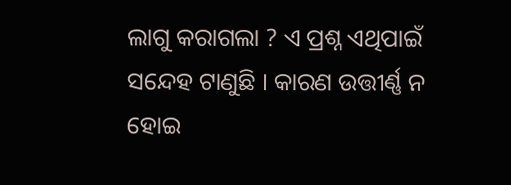ଲାଗୁ କରାଗଲା ? ଏ ପ୍ରଶ୍ନ ଏଥିପାଇଁ ସନ୍ଦେହ ଟାଣୁଛି । କାରଣ ଉତ୍ତୀର୍ଣ୍ଣ ନ ହୋଇ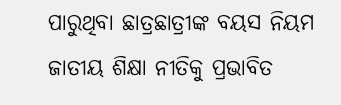ପାରୁଥିବା ଛାତ୍ରଛାତ୍ରୀଙ୍କ ବୟସ ନିୟମ ଜାତୀୟ ଶିକ୍ଷା ନୀତିକୁ ପ୍ରଭାବିତ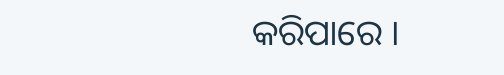କରିପାରେ ।